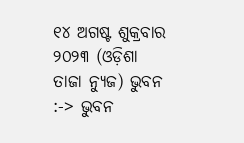୧୪ ଅଗଷ୍ଟ ଶୁକ୍ରବାର ୨୦୨୩ (ଓଡ଼ିଶା ତାଜା ନ୍ୟୁଜ) ଭୁବନ :-> ଭୁବନ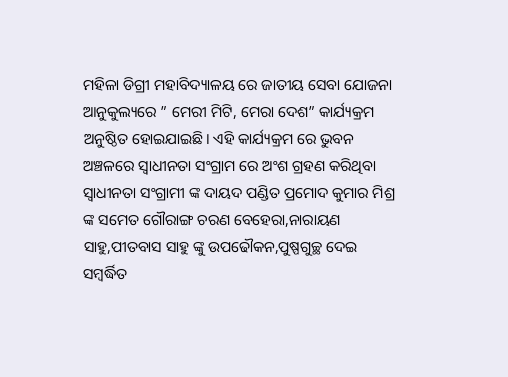ମହିଳା ଡିଗ୍ରୀ ମହାବିଦ୍ୟାଳୟ ରେ ଜାତୀୟ ସେବା ଯୋଜନା ଆନୁକୁଲ୍ୟରେ ” ମେରୀ ମିଟି, ମେରା ଦେଶ” କାର୍ଯ୍ୟକ୍ରମ ଅନୁଷ୍ଠିତ ହୋଇଯାଇଛି। ଏହି କାର୍ଯ୍ୟକ୍ରମ ରେ ଭୁବନ ଅଞ୍ଚଳରେ ସ୍ଵାଧୀନତା ସଂଗ୍ରାମ ରେ ଅଂଶ ଗ୍ରହଣ କରିଥିବା ସ୍ଵାଧୀନତା ସଂଗ୍ରାମୀ ଙ୍କ ଦାୟଦ ପଣ୍ଡିତ ପ୍ରମୋଦ କୁମାର ମିଶ୍ର ଙ୍କ ସମେତ ଗୌରାଙ୍ଗ ଚରଣ ବେହେରା,ନାରାୟଣ ସାହୁ,ପୀତବାସ ସାହୁ ଙ୍କୁ ଉପଢୌକନ,ପୁଷ୍ପଗୁଚ୍ଛ ଦେଇ ସମ୍ବର୍ଦ୍ଧିତ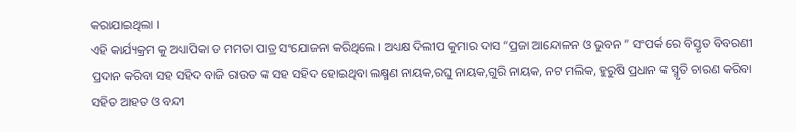କରାଯାଇଥିଲା ।
ଏହି କାର୍ଯ୍ୟକ୍ରମ କୁ ଅଧ୍ୟାପିକା ଡ ମମତା ପାତ୍ର ସଂଯୋଜନା କରିଥିଲେ । ଅଧ୍ୟକ୍ଷ ଦିଲୀପ କୁମାର ଦାସ “ପ୍ରଜା ଆନ୍ଦୋଳନ ଓ ଭୁବନ ” ସଂପର୍କ ରେ ବିସ୍ତୃତ ବିବରଣୀ ପ୍ରଦାନ କରିବା ସହ ସହିଦ ବାଜି ରାଉତ ଙ୍କ ସହ ସହିଦ ହୋଇଥିବା ଲକ୍ଷ୍ମଣ ନାୟକ,ରଘୁ ନାୟକ,ଗୁରି ନାୟକ, ନଟ ମଲିକ, ହୁରୁଷି ପ୍ରଧାନ ଙ୍କ ସ୍ମୃତି ଚାରଣ କରିବା ସହିତ ଆହତ ଓ ବନ୍ଦୀ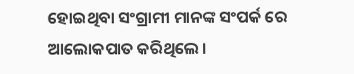ହୋଇଥିବା ସଂଗ୍ରାମୀ ମାନଙ୍କ ସଂପର୍କ ରେ ଆଲୋକପାତ କରିଥିଲେ ।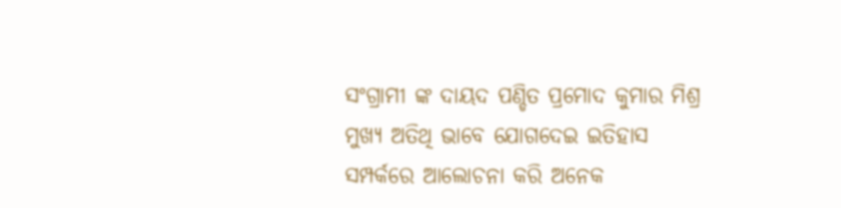ସଂଗ୍ରାମୀ ଙ୍କ ଦାୟଦ ପଣ୍ଡିତ ପ୍ରମୋଦ କୁମାର ମିଶ୍ର ମୁଖ୍ୟ ଅତିଥି ଭାବେ ଯୋଗଦେଇ ଇତିହାସ ସମ୍ପର୍କରେ ଆଲୋଚନା କରି ଅନେକ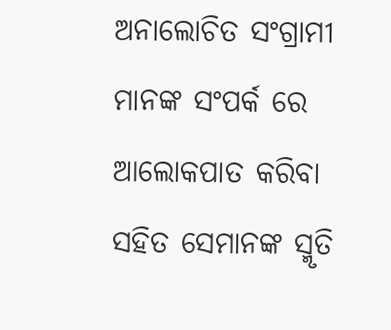ଅନାଲୋଚିତ ସଂଗ୍ରାମୀ ମାନଙ୍କ ସଂପର୍କ ରେ ଆଲୋକପାତ କରିବା ସହିତ ସେମାନଙ୍କ ସ୍ମୃତି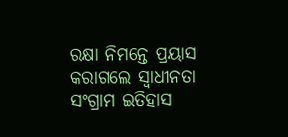ରକ୍ଷା ନିମନ୍ତେ ପ୍ରୟାସ କରାଗଲେ ସ୍ଵାଧୀନତା ସଂଗ୍ରାମ ଇତିହାସ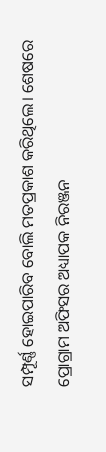ସମ୍ପୂର୍ଣ୍ଣ ହୋଇପାରିବ ବୋଲି ମତପ୍ରକାଶ କରିଥିଲେ। ଶେଷରେ ପ୍ରୋଗ୍ରାମ ଅଫିସର ଅଧ୍ୟାପକ ନିରଞ୍ଜନ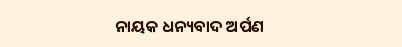ନାୟକ ଧନ୍ୟବାଦ ଅର୍ପଣ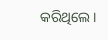କରିଥିଲେ।